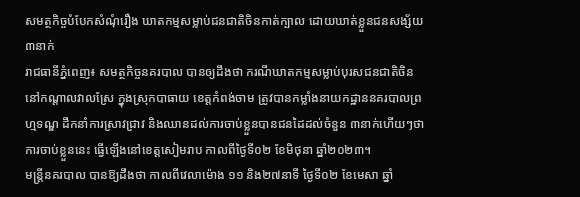សមត្ថកិច្ចបំបែកសំណុំរឿង ឃាតកម្មសម្លាប់ជនជាតិចិនកាត់ក្បាល ដោយឃាត់ខ្លួនជនសង្ស័យ៣នាក់
រាជធានីភ្នំពេញ៖ សមត្ថកិច្ចនគរបាល បានឲ្យដឹងថា ករណីឃាតកម្មសម្លាប់បុរសជនជាតិចិន នៅកណ្ដាលវាលស្រែ ក្នុងស្រុកបាធាយ ខេត្តកំពង់ចាម ត្រូវបានកម្លាំងនាយកដ្ឋាននគរបាលព្រហ្មទណ្ឌ ដឹកនាំការស្រាវជ្រាវ និងឈានដល់ការចាប់ខ្លួនបានជនដៃដល់ចំនួន ៣នាក់ហើយៗថា ការចាប់ខ្លួននេះ ធ្វើឡើងនៅខេត្តសៀមរាប កាលពីថ្ងៃទី០២ ខែមិថុនា ឆ្នាំ២០២៣។
មន្ត្រីនគរបាល បានឱ្យដឹងថា កាលពីវេលាម៉ោង ១១ និង២៧នាទី ថ្ងៃទី០២ ខែមេសា ឆ្នាំ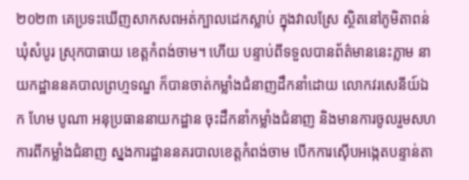២០២៣ គេប្រទះឃើញសាកសពអត់ក្បាលដេកស្លាប់ ក្នុងវាលស្រែ ស្ថិតនៅភូមិតាពន់ ឃុំសំបូរ ស្រុកបាធាយ ខេត្តកំពង់ចាម។ ហើយ បន្ទាប់ពីទទួលបានព័ត៌មាននេះភ្លាម នាយកដ្ឋាននគបាលព្រហ្មទណ្ឌ ក៏បានចាត់កម្លាំងជំនាញដឹកនាំដោយ លោកវរសេនីយ៍ឯក ហែម បូណា អនុប្រធាននាយកដ្ឋាន ចុះដឹកនាំកម្លាំងជំនាញ និងមានការចូលរួមសហការពីកម្លាំងជំនាញ ស្នងការដ្ឋាននគរបាលខេត្តកំពង់ចាម បើកការស៊ើបអង្កេតបន្ទាន់តា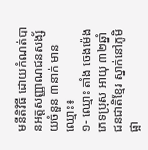មនីតិវិធី ដោយកំណត់បានអត្តសញ្ញាណជនសង្ស័យចំនួន ៣នាក់ មានឈ្មោះ៖
១- ឈ្មោះ តាំង ចេងម៉េង ភេទប្រុស អាយុ ៣២ឆ្នាំ ជនជាតិខ្មែរ ស្នាក់នៅភូមិផ្អា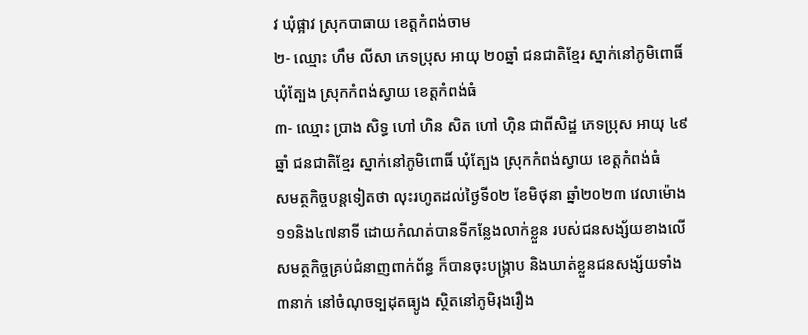វ ឃុំផ្អាវ ស្រុកបាធាយ ខេត្តកំពង់ចាម
២- ឈ្មោះ ហឹម លីសា ភេទប្រុស អាយុ ២០ឆ្នាំ ជនជាតិខ្មែរ ស្នាក់នៅភូមិពោធិ៍ ឃុំត្បែង ស្រុកកំពង់ស្វាយ ខេត្តកំពង់ធំ
៣- ឈ្មោះ ប្រាង សិទ្ធ ហៅ ហិន សិត ហៅ ហ៊ិន ជាពីសិដ្ឋ ភេទប្រុស អាយុ ៤៩ឆ្នាំ ជនជាតិខ្មែរ ស្នាក់នៅភូមិពោធិ៍ ឃុំត្បែង ស្រុកកំពង់ស្វាយ ខេត្តកំពង់ធំ
សមត្ថកិច្ចបន្តទៀតថា លុះរហូតដល់ថ្ងៃទី០២ ខែមិថុនា ឆ្នាំ២០២៣ វេលាម៉ោង១១និង៤៧នាទី ដោយកំណត់បានទីកន្លែងលាក់ខ្លួន របស់ជនសង្ស័យខាងលើ សមត្ថកិច្ចគ្រប់ជំនាញពាក់ព័ន្ធ ក៏បានចុះបង្រ្កាប និងឃាត់ខ្លួនជនសង្ស័យទាំង ៣នាក់ នៅចំណុចទ្បដុតធ្យូង ស្ថិតនៅភូមិរុងរឿង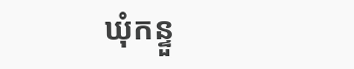ឃុំកន្ទួ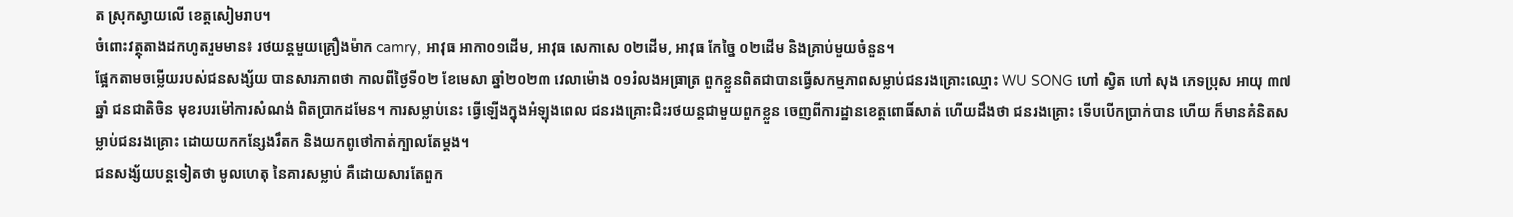ត ស្រុកស្វាយលើ ខេត្តសៀមរាប។
ចំពោះវត្ថុតាងដកហូតរួមមាន៖ រថយន្តមួយគ្រឿងម៉ាក camry, អាវុធ អាកា០១ដើម, អាវុធ សេកាសេ ០២ដើម, អាវុធ កែច្នៃ ០២ដើម និងគ្រាប់មួយចំនួន។
ផ្អែកតាមចម្លើយរបស់ជនសង្ស័យ បានសារភាពថា កាលពីថ្ងៃទី០២ ខែមេសា ឆ្នាំ២០២៣ វេលាម៉ោង ០១រំលងអធ្រាត្រ ពួកខ្លួនពិតជាបានធ្វើសកម្មភាពសម្លាប់ជនរងគ្រោះឈ្មោះ WU SONG ហៅ ស្វិត ហៅ សុង ភេទប្រុស អាយុ ៣៧ឆ្នាំ ជនជាតិចិន មុខរបរម៉ៅការសំណង់ ពិតប្រាកដមែន។ ការសម្លាប់នេះ ធ្វើឡើងក្នុងអំឡុងពេល ជនរងគ្រោះជិះរថយន្តជាមួយពួកខ្លួន ចេញពីការដ្ឋានខេត្តពោធិ៍សាត់ ហើយដឹងថា ជនរងគ្រោះ ទើបបើកប្រាក់បាន ហើយ ក៏មានគំនិតសម្លាប់ជនរងគ្រោះ ដោយយកកន្សែងរឹតក និងយកពូថៅកាត់ក្បាលតែម្តង។
ជនសង្ស័យបន្តទៀតថា មូលហេតុ នៃគារសម្លាប់ គឺដោយសារតែពួក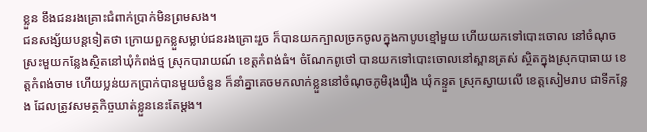ខ្លួន ខឹងជនរងគ្រោះជំពាក់ប្រាក់មិនព្រមសង។
ជនសង្ស័យបន្តទៀតថា ក្រោយពួកខ្លួសម្លាប់ជនរងគ្រោះរួច ក៏បានយកក្បាលច្រកចូលក្នុងកាបូបខ្មៅមួយ ហើយយកទៅបោះចោល នៅចំណុចស្រះមួយកន្លែងស្ថិតនៅឃុំកំពង់ថ្ម ស្រុកបារាយណ៍ ខេត្តកំពង់ធំ។ ចំណែកពូថៅ បានយកទៅបោះចោលនៅស្ពានត្រស់ ស្ថិតក្នុងស្រុកបាធាយ ខេត្តកំពង់ចាម ហើយប្លន់យកប្រាក់បានមួយចំនួន ក៏នាំគ្នាគេចមកលាក់ខ្លួននៅចំណុចភូមិរុងរឿង ឃុំកន្ទួត ស្រុកស្វាយលើ ខេត្តសៀមរាប ជាទីកន្លែង ដែលត្រូវសមត្ថកិច្ចឃាត់ខ្លួននេះតែម្តង។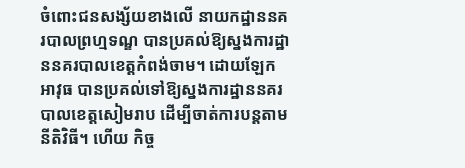ចំពោះជនសង្ស័យខាងលើ នាយកដ្ឋាននគរបាលព្រហ្មទណ្ឌ បានប្រគល់ឱ្យស្នងការដ្ឋាននគរបាលខេត្តកំពង់ចាម។ ដោយឡែកអាវុធ បានប្រគល់ទៅឱ្យស្នងការដ្ឋាននគរបាលខេត្តសៀមរាប ដើម្បីចាត់ការបន្តតាមនីតិវិធី។ ហើយ កិច្ច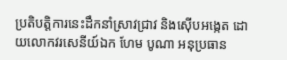ប្រតិបត្តិការនេះដឹកនាំស្រាវជ្រាវ និងស៊ើបអង្កេត ដោយលោកវរសេនីយ៍ឯក ហែម បូណា អនុប្រធាន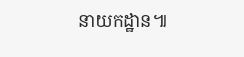នាយកដ្ឋាន៕